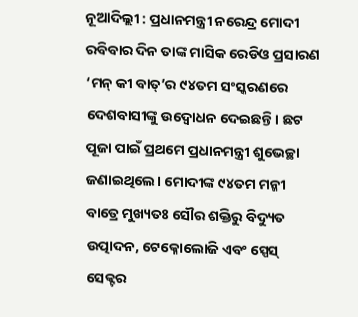ନୂଆଦିଲ୍ଲୀ : ପ୍ରଧାନମନ୍ତ୍ରୀ ନରେନ୍ଦ୍ର ମୋଦୀ ରବିବାର ଦିନ ତାଙ୍କ ମାସିକ ରେଡିଓ ପ୍ରସାରଣ ‘ମନ୍ କୀ ବାତ୍’ର ୯୪ତମ ସଂସ୍କରଣରେ ଦେଶବାସୀଙ୍କୁ ଉଦ୍ବୋଧନ ଦେଇଛନ୍ତି। ଛଟ ପୂଜା ପାଇଁ ପ୍ରଥମେ ପ୍ରଧାନମନ୍ତ୍ରୀ ଶୁଭେଚ୍ଛା ଜଣାଇଥିଲେ। ମୋଦୀଙ୍କ ୯୪ତମ ମନ୍କୀ ବାତ୍ରେ ମୁଖ୍ୟତଃ ସୌର ଶକ୍ତିରୁ ବିଦ୍ୟୁତ ଉତ୍ପାଦନ, ଟେକ୍ନୋଲୋଜି ଏବଂ ସ୍ପେସ୍ ସେକ୍ଟର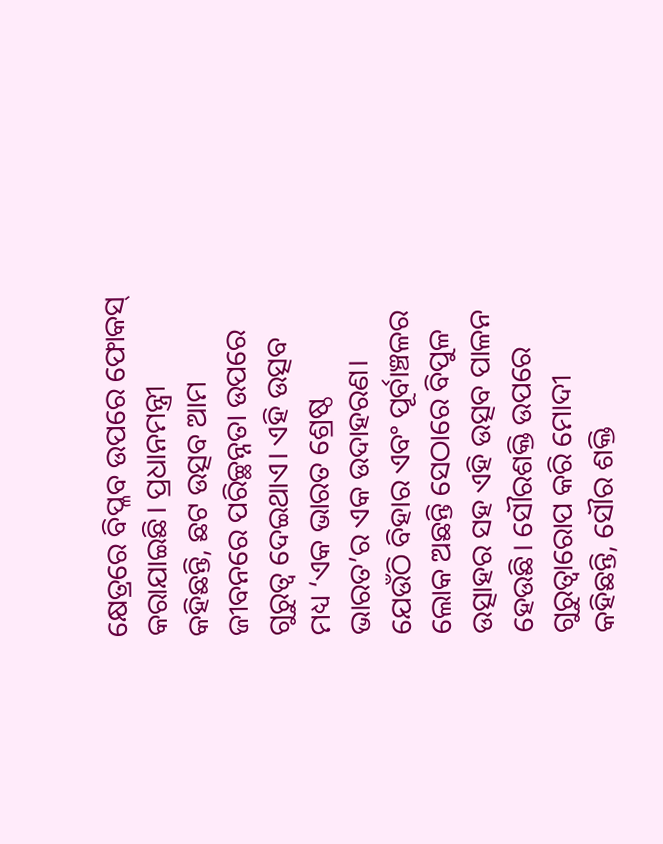କ୍ଷେତ୍ରରେ ବିପ୍ଳବ ଉପରେ ଫୋକସ୍ କରାଯାଇଛି। ପ୍ରଧାନମନ୍ତ୍ରୀ କହିଛନ୍ତି, ଛଟ ଉତ୍ସବ ଆମ ଜୀବନରେ ପରିଚ୍ଛନ୍ନତା ଉପରେ ଗୁରୁତ୍ବ ଦେଇଥାଏ। ଏହି ଉତ୍ସବ ମଧ୍ୟ ‘ଏକ ଭାରତ ଶ୍ରେଷ୍ଠ ଭାରତ’ର ଏକ ଉଦାହରଣ। ଯେଉଁଠି ବିହାର ଏବଂ ପୂର୍ବାଞ୍ଚଳର ଲୋକ ଅଛନ୍ତି ସେଠାରେ ବିପୁଳ ଉତ୍ସାହର ସହ ଏହି ଉତ୍ସବ ପାଳନ ହେଉଛି। ସୌରଶକ୍ତି ଉପରେ ଗୁରୁତ୍ବାରୋପ କରି ମୋଦୀ କହିଛନ୍ତି, ସୌର ଶକ୍ତି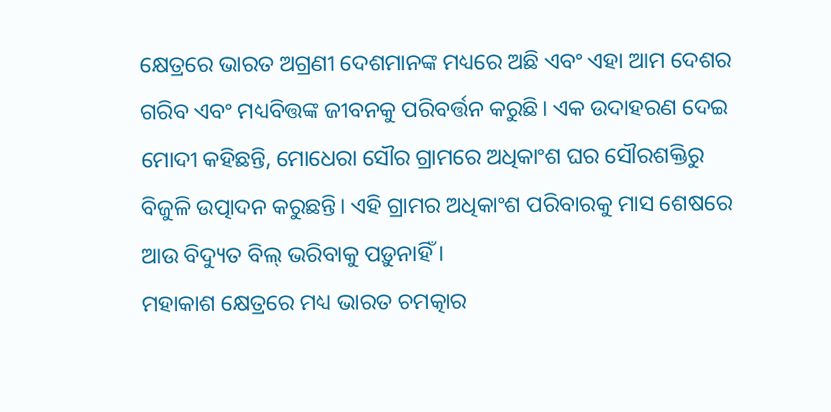କ୍ଷେତ୍ରରେ ଭାରତ ଅଗ୍ରଣୀ ଦେଶମାନଙ୍କ ମଧ୍ୟରେ ଅଛି ଏବଂ ଏହା ଆମ ଦେଶର ଗରିବ ଏବଂ ମଧ୍ୟବିତ୍ତଙ୍କ ଜୀବନକୁ ପରିବର୍ତ୍ତନ କରୁଛି। ଏକ ଉଦାହରଣ ଦେଇ ମୋଦୀ କହିଛନ୍ତି, ମୋଧେରା ସୌର ଗ୍ରାମରେ ଅଧିକାଂଶ ଘର ସୌରଶକ୍ତିରୁ ବିଜୁଳି ଉତ୍ପାଦନ କରୁଛନ୍ତି। ଏହି ଗ୍ରାମର ଅଧିକାଂଶ ପରିବାରକୁ ମାସ ଶେଷରେ ଆଉ ବିଦ୍ୟୁତ ବିଲ୍ ଭରିବାକୁ ପଡ଼ୁନାହିଁ ।
ମହାକାଶ କ୍ଷେତ୍ରରେ ମଧ୍ୟ ଭାରତ ଚମତ୍କାର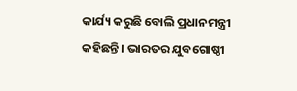କାର୍ଯ୍ୟ କରୁଛି ବୋଲି ପ୍ରଧାନମନ୍ତ୍ରୀ କହିଛନ୍ତି। ଭାରତର ଯୁବଗୋଷ୍ଠୀ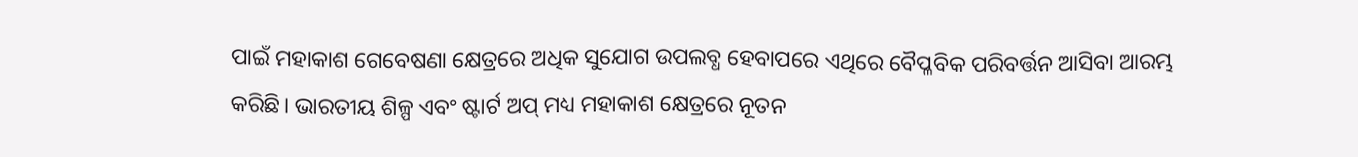ପାଇଁ ମହାକାଶ ଗେବେଷଣା କ୍ଷେତ୍ରରେ ଅଧିକ ସୁଯୋଗ ଉପଲବ୍ଧ ହେବାପରେ ଏଥିରେ ବୈପ୍ଳବିକ ପରିବର୍ତ୍ତନ ଆସିବା ଆରମ୍ଭ କରିଛି। ଭାରତୀୟ ଶିଳ୍ପ ଏବଂ ଷ୍ଟାର୍ଟ ଅପ୍ ମଧ୍ୟ ମହାକାଶ କ୍ଷେତ୍ରରେ ନୂତନ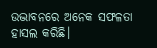ଉଦ୍ଭାବନରେ ଅନେକ ସଫଳତା ହାସଲ କରିଛି।